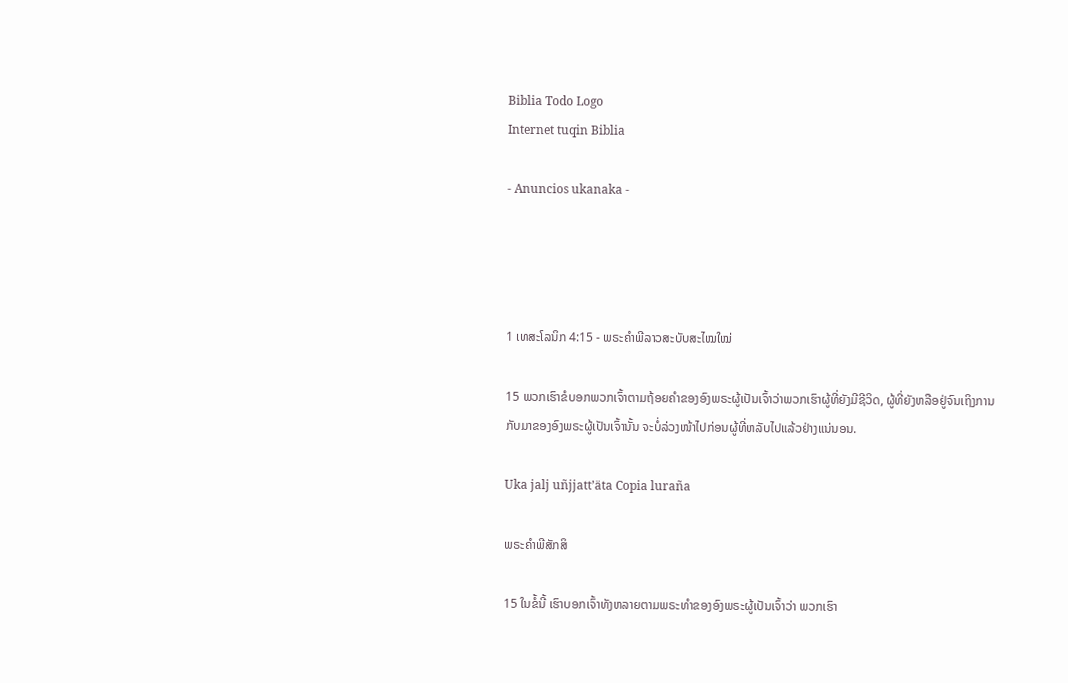Biblia Todo Logo
Internet tuqin Biblia

- Anuncios ukanaka -




1 ເທສະໂລນິກ 4:15 - ພຣະຄຳພີລາວສະບັບສະໄໝໃໝ່

15 ພວກເຮົາຂໍບອກພວກເຈົ້າຕາມຖ້ອຍຄຳຂອງອົງພຣະຜູ້ເປັນເຈົ້າວ່າພວກເຮົາຜູ້ທີ່ຍັງມີຊີວິດ, ຜູ້ທີ່ຍັງຫລືອຢູ່ຈົນເຖິງການກັບມາຂອງອົງພຣະຜູ້ເປັນເຈົ້ານັ້ນ ຈະບໍ່ລ່ວງໜ້າໄປກ່ອນຜູ້ທີ່ຫລັບໄປແລ້ວຢ່າງແນ່ນອນ.

Uka jalj uñjjattʼäta Copia luraña

ພຣະຄຳພີສັກສິ

15 ໃນຂໍ້ນີ້ ເຮົາບອກເຈົ້າທັງຫລາຍຕາມພຣະທຳຂອງອົງພຣະຜູ້ເປັນເຈົ້າວ່າ ພວກເຮົາ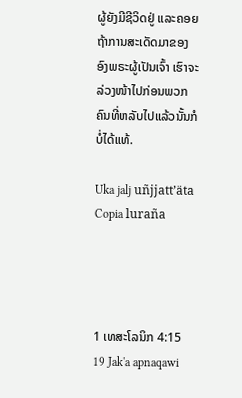ຜູ້ຍັງມີຊີວິດຢູ່ ແລະຄອຍຖ້າການສະເດັດມາຂອງອົງພຣະຜູ້ເປັນເຈົ້າ ເຮົາຈະລ່ວງໜ້າໄປກ່ອນພວກຄົນທີ່ຫລັບໄປແລ້ວນັ້ນກໍບໍ່ໄດ້ແທ້.

Uka jalj uñjjattʼäta Copia luraña




1 ເທສະໂລນິກ 4:15
19 Jak'a apnaqawi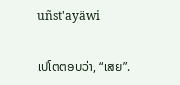uñst'ayäwi

ເປໂຕຕອບວ່າ, “ເສຍ”.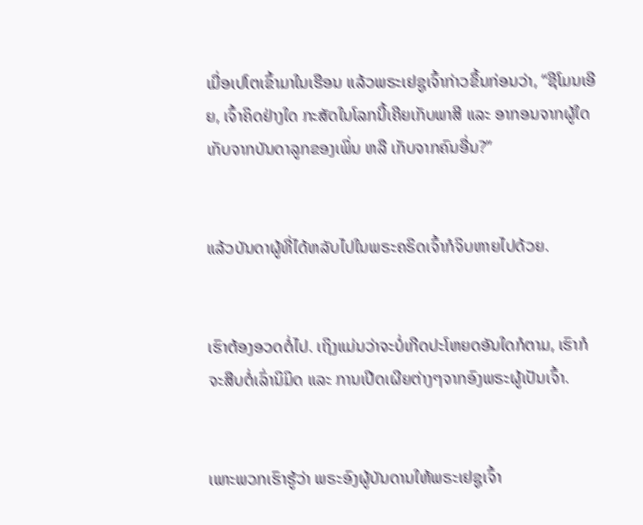ເມື່ອເປໂຕເຂົ້າມາໃນເຮືອນ ແລ້ວພຣະເຢຊູເຈົ້າກ່າວຂຶ້ນກ່ອນວ່າ, “ຊີໂມນເອີຍ, ເຈົ້າຄິດຢ່າງໃດ ກະສັດໃນໂລກນີ້ເຄີຍເກັບພາສີ ແລະ ອາກອນຈາກຜູ້ໃດ ເກັບຈາກບັນດາລູກຂອງເພິ່ນ ຫລື ເກັບຈາກຄົນອື່ນ?”


ແລ້ວບັນດາຜູ້ທີ່ໄດ້ຫລັບໄປໃນພຣະຄຣິດເຈົ້າກໍຈິບຫາຍໄປດ້ວຍ.


ເຮົາຕ້ອງອວດຕໍ່ໄປ. ເຖິງແມ່ນວ່າຈະບໍ່ເກີດປະໂຫຍດອັນໃດກໍຕາມ, ເຮົາກໍຈະສືບຕໍ່ເລົ່ານິມິດ ແລະ ການເປີດເຜີຍຕ່າງໆຈາກອົງພຣະຜູ້ເປັນເຈົ້າ.


ເພາະພວກເຮົາຮູ້ວ່າ ພຣະອົງຜູ້ບັນດານໃຫ້ພຣະເຢຊູເຈົ້າ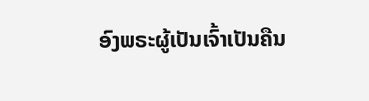ອົງພຣະຜູ້ເປັນເຈົ້າເປັນຄືນ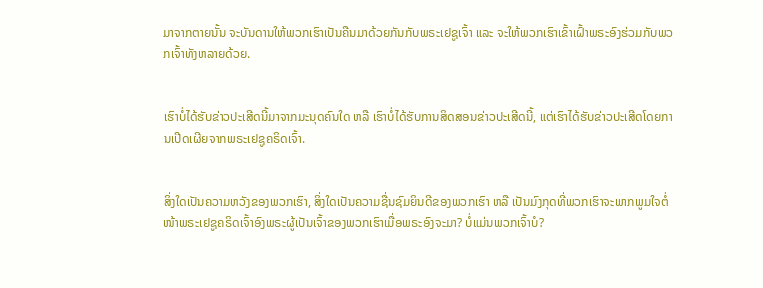ມາຈາກຕາຍນັ້ນ ຈະບັນດານໃຫ້ພວກເຮົາເປັນຄືນມາດ້ວຍກັນກັບພຣະເຢຊູເຈົ້າ ແລະ ຈະໃຫ້ພວກເຮົາເຂົ້າເຝົ້າພຣະອົງຮ່ວມກັບພວກເຈົ້າທັງຫລາຍດ້ວຍ.


ເຮົາບໍ່ໄດ້ຮັບຂ່າວປະເສີດນີ້ມາຈາກມະນຸດຄົນໃດ ຫລື ເຮົາບໍ່ໄດ້ຮັບການສິດສອນຂ່າວປະເສີດນີ້, ແຕ່ເຮົາໄດ້ຮັບຂ່າວປະເສີດໂດຍການເປີດເຜີຍຈາກພຣະເຢຊູຄຣິດເຈົ້າ.


ສິ່ງໃດເປັນຄວາມຫວັງຂອງພວກເຮົາ, ສິ່ງໃດເປັນຄວາມຊື່ນຊົມຍິນດີຂອງພວກເຮົາ ຫລື ເປັນມົງກຸດທີ່ພວກເຮົາຈະພາກພູມໃຈຕໍ່ໜ້າພຣະເຢຊູຄຣິດເຈົ້າອົງພຣະຜູ້ເປັນເຈົ້າຂອງພວກເຮົາເມື່ອພຣະອົງຈະມາ? ບໍ່ແມ່ນພວກເຈົ້າບໍ?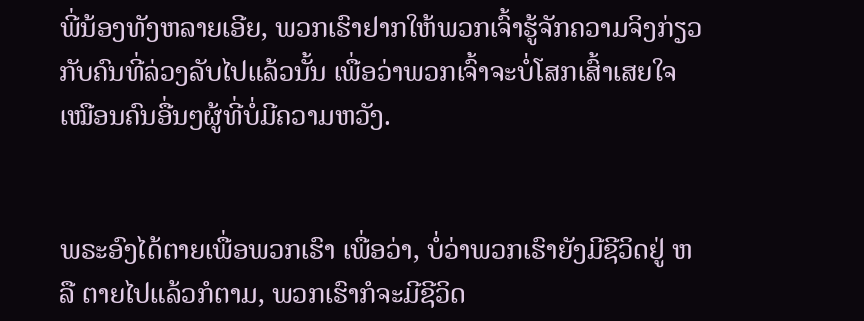ພີ່ນ້ອງທັງຫລາຍເອີຍ, ພວກເຮົາຢາກໃຫ້ພວກເຈົ້າຮູ້ຈັກຄວາມຈິງກ່ຽວກັບຄົນທີ່ລ່ວງລັບໄປແລ້ວນັ້ນ ເພື່ອວ່າພວກເຈົ້າຈະບໍ່ໂສກເສົ້າເສຍໃຈເໝືອນຄົນອື່ນໆຜູ້ທີ່ບໍ່ມີຄວາມຫວັງ.


ພຣະອົງໄດ້ຕາຍເພື່ອພວກເຮົາ ເພື່ອວ່າ, ບໍ່ວ່າພວກເຮົາຍັງມີຊີວິດຢູ່ ຫລື ຕາຍໄປແລ້ວກໍຕາມ, ພວກເຮົາກໍຈະມີຊີວິດ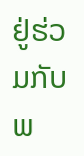ຢູ່ຮ່ວມກັບພ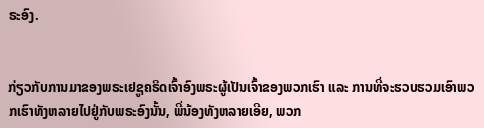ຣະອົງ.


ກ່ຽວກັບການມາຂອງພຣະເຢຊູຄຣິດເຈົ້າອົງພຣະຜູ້ເປັນເຈົ້າຂອງພວກເຮົາ ແລະ ການທີ່ຈະຮວບຮວມເອົາພວກເຮົາທັງຫລາຍໄປຢູ່ກັບພຣະອົງນັ້ນ, ພີ່ນ້ອງທັງຫລາຍເອີຍ, ພວກ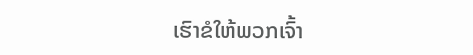ເຮົາຂໍໃຫ້ພວກເຈົ້າ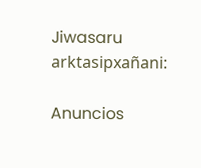Jiwasaru arktasipxañani:

Anuncios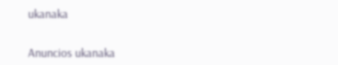ukanaka


Anuncios ukanaka